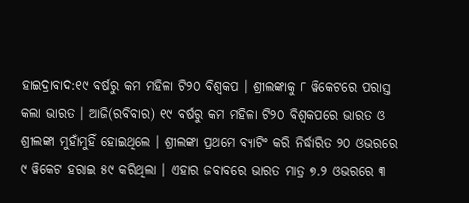ହାଇଦ୍ରାବାଦ:୧୯ ବର୍ଷରୁ କମ ମହିଳା ଟି୨୦ ବିଶ୍ବକପ । ଶ୍ରୀଲଙ୍କାକୁ ୮ ୱିକେଟରେ ପରାସ୍ତ କଲା ଭାରତ । ଆଜି(ରବିବାର) ୧୯ ବର୍ଷରୁ କମ ମହିଳା ଟି୨୦ ବିଶ୍ବକପରେ ଭାରତ ଓ ଶ୍ରୀଲଙ୍କା ମୁହାଁମୁହିଁ ହୋଇଥିଲେ । ଶ୍ରୀଲଙ୍କା ପ୍ରଥମେ ବ୍ୟାଟିଂ କରି ନିର୍ଦ୍ଧାରିତ ୨୦ ଓଭରରେ ୯ ୱିକେଟ ହରାଇ ୫୯ କରିଥିଲା । ଏହାର ଜବାବରେ ଭାରତ ମାତ୍ର ୭.୨ ଓଭରରେ ୩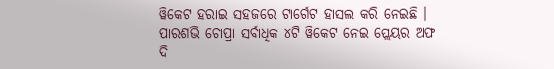ୱିକେଟ ହରାଇ ସହଜରେ ଟାର୍ଗେଟ ହାସଲ କରି ନେଇଛି । ପାରଶଭି ଚୋପ୍ରା ସର୍ବାଧିକ ୪ଟି ୱିକେଟ ନେଇ ପ୍ଲେୟର ଅଫ ଦି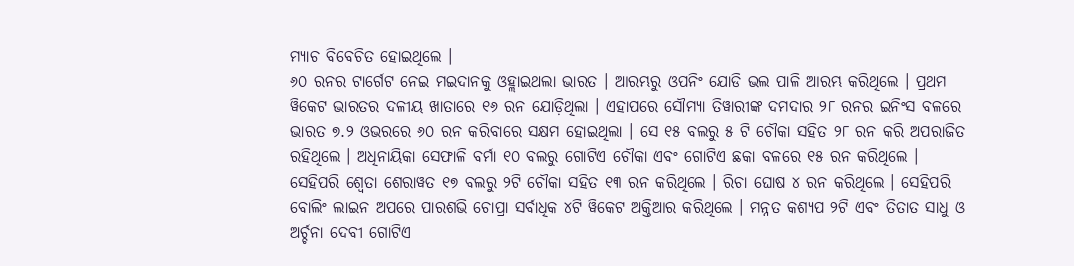ମ୍ୟାଚ ବିବେଚିତ ହୋଇଥିଲେ ।
୬୦ ରନର ଟାର୍ଗେଟ ନେଇ ମଇଦାନକୁ ଓହ୍ଲାଇଥଲା ଭାରତ । ଆରମ୍ଭରୁ ଓପନିଂ ଯୋଡି ଭଲ ପାଳି ଆରମ୍ଭ କରିଥିଲେ । ପ୍ରଥମ ୱିକେଟ ଭାରତର ଦଳୀୟ ଖାତାରେ ୧୬ ରନ ଯୋଡ଼ିଥିଲା । ଏହାପରେ ସୌମ୍ୟା ତିୱାରୀଙ୍କ ଦମଦାର ୨୮ ରନର ଇନିଂସ ବଳରେ ଭାରତ ୭.୨ ଓଭରରେ ୬୦ ରନ କରିବାରେ ସକ୍ଷମ ହୋଇଥିଲା । ସେ ୧୫ ବଲରୁ ୫ ଟି ଚୌକା ସହିତ ୨୮ ରନ କରି ଅପରାଜିତ ରହିଥିଲେ । ଅଧିନାୟିକା ସେଫାଳି ବର୍ମା ୧୦ ବଲରୁ ଗୋଟିଏ ଚୌକା ଏବଂ ଗୋଟିଏ ଛକା ବଳରେ ୧୫ ରନ କରିଥିଲେ । ସେହିପରି ଶ୍ବେତା ଶେରାୱତ ୧୭ ବଲରୁ ୨ଟି ଚୌକା ସହିତ ୧୩ ରନ କରିଥିଲେ । ରିଚା ଘୋଷ ୪ ରନ କରିଥିଲେ । ସେହିପରି ବୋଲିଂ ଲାଇନ ଅପରେ ପାରଶଭି ଚୋପ୍ରା ସର୍ବାଧିକ ୪ଟି ୱିକେଟ ଅକ୍ତିଆର କରିଥିଲେ । ମନ୍ନତ କଶ୍ୟପ ୨ଟି ଏବଂ ତିତାତ ସାଧୁ ଓ ଅର୍ଚ୍ଚନା ଦେବୀ ଗୋଟିଏ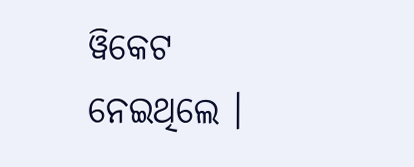ୱିକେଟ ନେଇଥିଲେ ।